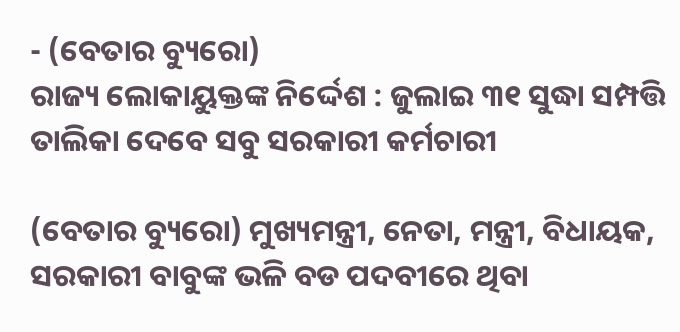- (ବେତାର ବ୍ୟୁରୋ)
ରାଜ୍ୟ ଲୋକାୟୁକ୍ତଙ୍କ ନିର୍ଦ୍ଦେଶ : ଜୁଲାଇ ୩୧ ସୁଦ୍ଧା ସମ୍ପତ୍ତି ତାଲିକା ଦେବେ ସବୁ ସରକାରୀ କର୍ମଚାରୀ

(ବେତାର ବ୍ୟୁରୋ) ମୁଖ୍ୟମନ୍ତ୍ରୀ, ନେତା, ମନ୍ତ୍ରୀ, ବିଧାୟକ, ସରକାରୀ ବାବୁଙ୍କ ଭଳି ବଡ ପଦବୀରେ ଥିବା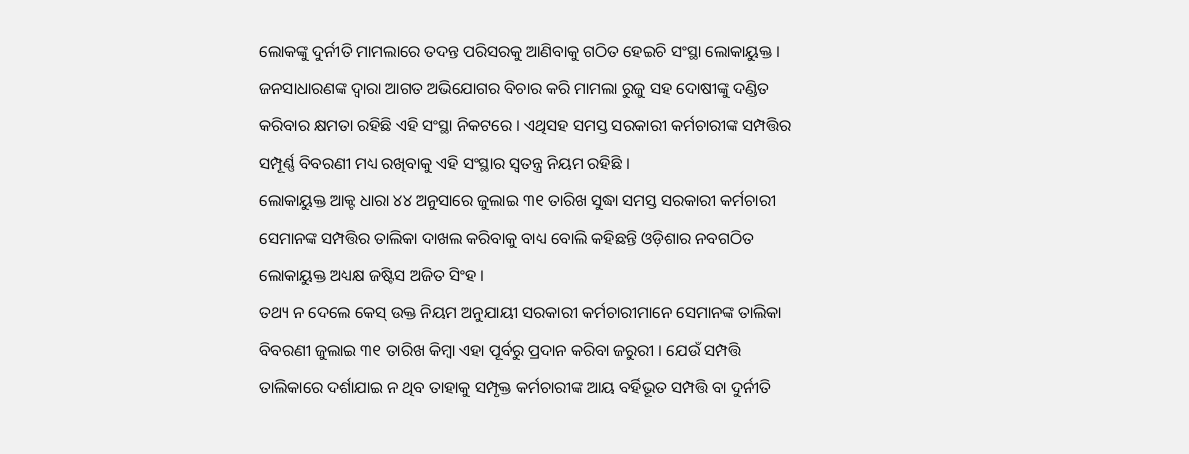ଲୋକଙ୍କୁ ଦୁର୍ନୀତି ମାମଲାରେ ତଦନ୍ତ ପରିସରକୁ ଆଣିବାକୁ ଗଠିତ ହେଇଚି ସଂସ୍ଥା ଲୋକାୟୁକ୍ତ । ଜନସାଧାରଣଙ୍କ ଦ୍ୱାରା ଆଗତ ଅଭିଯୋଗର ବିଚାର କରି ମାମଲା ରୁଜୁ ସହ ଦୋଷୀଙ୍କୁ ଦଣ୍ଡିତ କରିବାର କ୍ଷମତା ରହିଛି ଏହି ସଂସ୍ଥା ନିକଟରେ । ଏଥିସହ ସମସ୍ତ ସରକାରୀ କର୍ମଚାରୀଙ୍କ ସମ୍ପତ୍ତିର ସମ୍ପୂର୍ଣ୍ଣ ବିବରଣୀ ମଧ୍ୟ ରଖିବାକୁ ଏହି ସଂସ୍ଥାର ସ୍ୱତନ୍ତ୍ର ନିୟମ ରହିଛି ।
ଲୋକାୟୁକ୍ତ ଆକ୍ଟ ଧାରା ୪୪ ଅନୁସାରେ ଜୁଲାଇ ୩୧ ତାରିଖ ସୁଦ୍ଧା ସମସ୍ତ ସରକାରୀ କର୍ମଚାରୀ ସେମାନଙ୍କ ସମ୍ପତ୍ତିର ତାଲିକା ଦାଖଲ କରିବାକୁ ବାଧ୍ୟ ବୋଲି କହିଛନ୍ତି ଓଡ଼ିଶାର ନବଗଠିତ ଲୋକାୟୁକ୍ତ ଅଧ୍ୟକ୍ଷ ଜଷ୍ଟିସ ଅଜିତ ସିଂହ ।
ତଥ୍ୟ ନ ଦେଲେ କେସ୍ ଉକ୍ତ ନିୟମ ଅନୁଯାୟୀ ସରକାରୀ କର୍ମଚାରୀମାନେ ସେମାନଙ୍କ ତାଲିକା ବିବରଣୀ ଜୁଲାଇ ୩୧ ତାରିଖ କିମ୍ବା ଏହା ପୂର୍ବରୁ ପ୍ରଦାନ କରିବା ଜରୁରୀ । ଯେଉଁ ସମ୍ପତ୍ତି ତାଲିକାରେ ଦର୍ଶାଯାଇ ନ ଥିବ ତାହାକୁ ସମ୍ପୃକ୍ତ କର୍ମଚାରୀଙ୍କ ଆୟ ବର୍ହିଭୂତ ସମ୍ପତ୍ତି ବା ଦୁର୍ନୀତି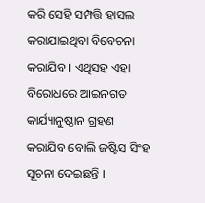କରି ସେହି ସମ୍ପତ୍ତି ହାସଲ କରାଯାଇଥିବା ବିବେଚନା କରାଯିବ । ଏଥିସହ ଏହା ବିରୋଧରେ ଆଇନଗତ କାର୍ଯ୍ୟାନୁଷ୍ଠାନ ଗ୍ରହଣ କରାଯିବ ବୋଲି ଜଷ୍ଟିସ ସିଂହ ସୂଚନା ଦେଇଛନ୍ତି ।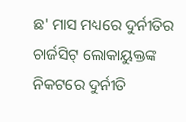ଛ' ମାସ ମଧ୍ୟରେ ଦୁର୍ନୀତିର ଚାର୍ଜସିଟ୍ ଲୋକାୟୁକ୍ତଙ୍କ ନିକଟରେ ଦୁର୍ନୀତି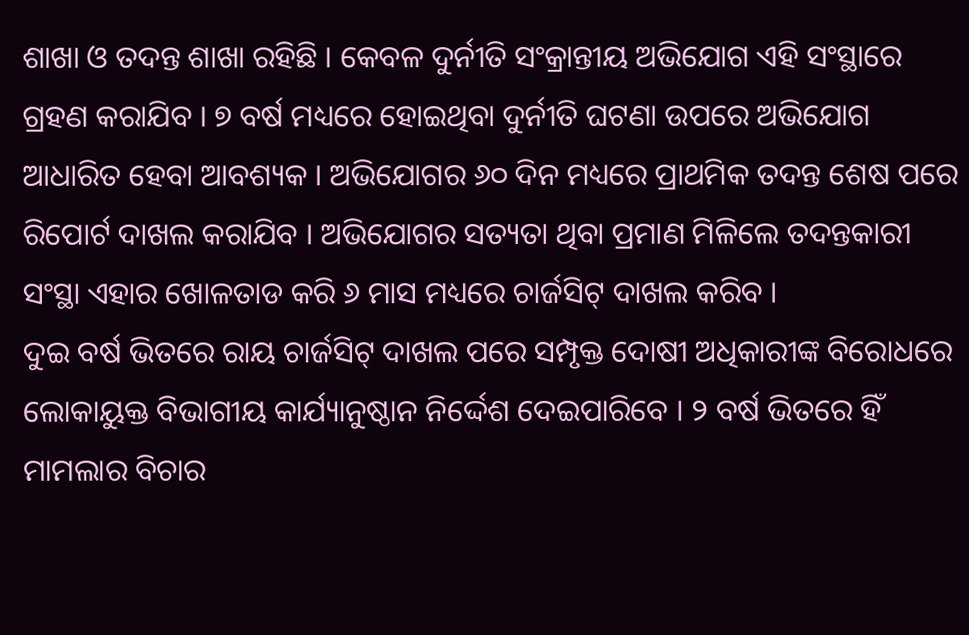ଶାଖା ଓ ତଦନ୍ତ ଶାଖା ରହିଛି । କେବଳ ଦୁର୍ନୀତି ସଂକ୍ରାନ୍ତୀୟ ଅଭିଯୋଗ ଏହି ସଂସ୍ଥାରେ ଗ୍ରହଣ କରାଯିବ । ୭ ବର୍ଷ ମଧ୍ୟରେ ହୋଇଥିବା ଦୁର୍ନୀତି ଘଟଣା ଉପରେ ଅଭିଯୋଗ ଆଧାରିତ ହେବା ଆବଶ୍ୟକ । ଅଭିଯୋଗର ୬୦ ଦିନ ମଧ୍ୟରେ ପ୍ରାଥମିକ ତଦନ୍ତ ଶେଷ ପରେ ରିପୋର୍ଟ ଦାଖଲ କରାଯିବ । ଅଭିଯୋଗର ସତ୍ୟତା ଥିବା ପ୍ରମାଣ ମିଳିଲେ ତଦନ୍ତକାରୀ ସଂସ୍ଥା ଏହାର ଖୋଳତାଡ କରି ୬ ମାସ ମଧ୍ୟରେ ଚାର୍ଜସିଟ୍ ଦାଖଲ କରିବ ।
ଦୁଇ ବର୍ଷ ଭିତରେ ରାୟ ଚାର୍ଜସିଟ୍ ଦାଖଲ ପରେ ସମ୍ପୃକ୍ତ ଦୋଷୀ ଅଧିକାରୀଙ୍କ ବିରୋଧରେ ଲୋକାୟୁକ୍ତ ବିଭାଗୀୟ କାର୍ଯ୍ୟାନୁଷ୍ଠାନ ନିର୍ଦ୍ଦେଶ ଦେଇପାରିବେ । ୨ ବର୍ଷ ଭିତରେ ହିଁ ମାମଲାର ବିଚାର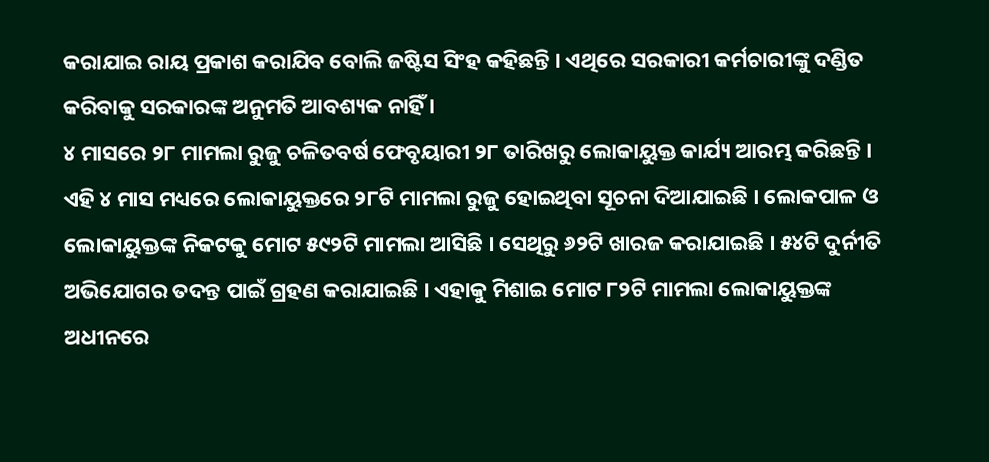କରାଯାଇ ରାୟ ପ୍ରକାଶ କରାଯିବ ବୋଲି ଜଷ୍ଟିସ ସିଂହ କହିଛନ୍ତି । ଏଥିରେ ସରକାରୀ କର୍ମଚାରୀଙ୍କୁ ଦଣ୍ଡିତ କରିବାକୁ ସରକାରଙ୍କ ଅନୁମତି ଆବଶ୍ୟକ ନାହିଁ ।
୪ ମାସରେ ୨୮ ମାମଲା ରୁଜୁ ଚଳିତବର୍ଷ ଫେବୃୟାରୀ ୨୮ ତାରିଖରୁ ଲୋକାୟୁକ୍ତ କାର୍ଯ୍ୟ ଆରମ୍ଭ କରିଛନ୍ତି । ଏହି ୪ ମାସ ମଧ୍ୟରେ ଲୋକାୟୁକ୍ତରେ ୨୮ଟି ମାମଲା ରୁଜୁ ହୋଇଥିବା ସୂଚନା ଦିଆଯାଇଛି । ଲୋକପାଳ ଓ ଲୋକାୟୁକ୍ତଙ୍କ ନିକଟକୁ ମୋଟ ୫୯୨ଟି ମାମଲା ଆସିଛି । ସେଥିରୁ ୬୨ଟି ଖାରଜ କରାଯାଇଛି । ୫୪ଟି ଦୁର୍ନୀତି ଅଭିଯୋଗର ତଦନ୍ତ ପାଇଁ ଗ୍ରହଣ କରାଯାଇଛି । ଏହାକୁ ମିଶାଇ ମୋଟ ୮୨ଟି ମାମଲା ଲୋକାୟୁକ୍ତଙ୍କ ଅଧୀନରେ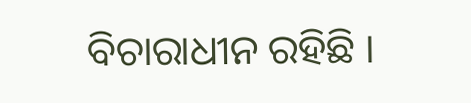ବିଚାରାଧୀନ ରହିଛି ।